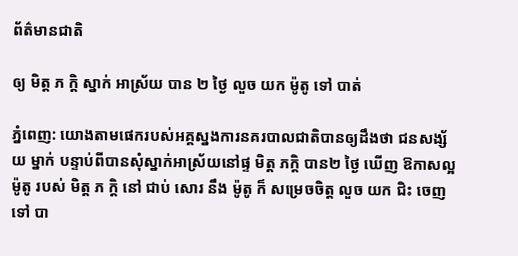ព័ត៌មានជាតិ

ឲ្យ មិត្ត ភ កិ្ត ស្នាក់ អាស្រ័យ បាន ២ ថ្ងៃ លួច យក ម៉ូតូ ទៅ បាត់

ភ្នំពេញ: យោងតាមផេករបស់អគ្គស្នងការនគរបាលជាតិបានឲ្យដឹងថា ជនសង្ស័យ ម្នាក់ បន្ទាប់ពីបានសុំស្នាក់អាស្រ័យនៅផ្ទ មិត្ត ភកិ្ត បាន២ ថ្ងៃ ឃើញ ឱកាសល្អ ម៉ូតូ របស់ មិត្ត ភ កិ្ត នៅ ជាប់ សោរ នឹង ម៉ូតូ ក៏ សម្រេចចិត្ត លួច យក ជិះ ចេញ ទៅ បា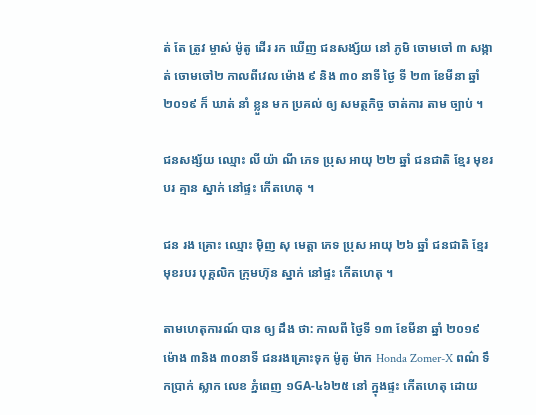ត់ តែ ត្រូវ ម្ចាស់ ម៉ូតូ ដើរ រក ឃើញ ជនសង្ស័យ នៅ ភូមិ ចោមចៅ ៣ សង្កាត់ ចោមចៅ២ កាលពីវេល ម៉ោង ៩ និង ៣០ នាទី ថ្ងៃ ទី ២៣ ខែមីនា ឆ្នាំ ២០១៩ ក៏ ឃាត់ នាំ ខ្លួន មក ប្រគល់ ឲ្យ សមត្ថកិច្ច ចាត់ការ តាម ច្បាប់ ។

ជនសង្ស័យ ឈ្មោះ លី យ៉ា ណី ភេទ ប្រុស អាយុ ២២ ឆ្នាំ ជនជាតិ ខ្មែរ មុខរបរ គ្មាន ស្នាក់ នៅផ្ទះ កើតហេតុ ។

ជន រង គ្រោះ ឈ្មោះ ម៉ិញ សុ មេត្តា ភេទ ប្រុស អាយុ ២៦ ឆ្នាំ ជនជាតិ ខ្មែរ មុខរបរ បុគ្គលិក ក្រុមហ៊ុន ស្នាក់ នៅផ្ទះ កើតហេតុ ។

តាមហេតុការណ៍ បាន ឲ្យ ដឹង ថា: កាលពី ថ្ងៃទី ១៣ ខែមីនា ឆ្នាំ ២០១៩ ម៉ោង ៣និង ៣០នាទី ជនរងគ្រោះទុក ម៉ូតូ ម៉ាក Honda Zomer-X ពណ៌ ទឹកប្រាក់ ស្លាក លេខ ភ្នំពេញ ១GA-៤៦២៥ នៅ ក្នុងផ្ទះ កើតហេតុ ដោយ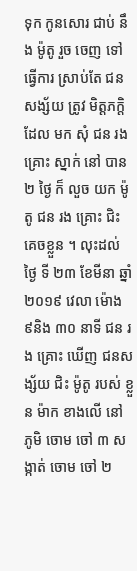ទុក កូនសោរ ជាប់ នឹង ម៉ូតូ រួច ចេញ ទៅ ធ្វើការ ស្រាប់តែ ជនសង្ស័យ ត្រូវ មិត្តភក្តិ ដែល មក សុំ ជន រង គ្រោះ ស្នាក់ នៅ បាន ២ ថ្ងៃ ក៏ លួច យក ម៉ូតូ ជន រង គ្រោះ ជិះ គេចខ្លួន ។ លុះដល់ ថ្ងៃ ទី ២៣ ខែមីនា ឆ្នាំ ២០១៩ វេលា ម៉ោង ៩និង ៣០ នាទី ជន រង គ្រោះ ឃើញ ជនសង្ស័យ ជិះ ម៉ូតូ របស់ ខ្លួន ម៉ាក ខាងលើ នៅ ភូមិ ចោម ចៅ ៣ សង្កាត់ ចោម ចៅ ២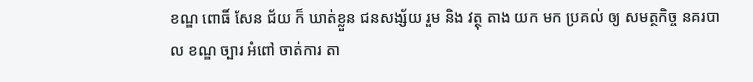ខណ្ឌ ពោធិ៍ សែន ជ័យ ក៏ ឃាត់ខ្លួន ជនសង្ស័យ រួម និង វត្ថុ តាង យក មក ប្រគល់ ឲ្យ សមត្ថកិច្ច នគរបាល ខណ្ឌ ច្បារ អំពៅ ចាត់ការ តា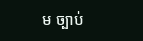ម ច្បាប់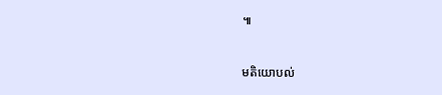៕



មតិយោបល់